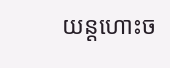យន្តហោះច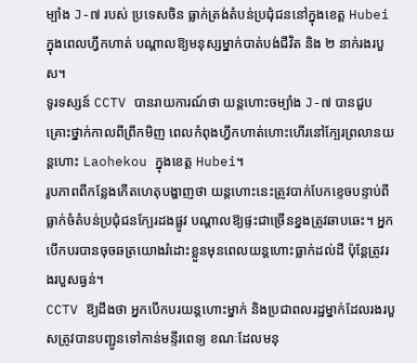ម្បាំង J-៧ របស់ ប្រទេសចិន ធ្លាក់ត្រង់តំបន់ប្រជុំជននៅក្នុងខេត្ត Hubei ក្នុងពេលហ្វឹកហាត់ បណ្ដាលឱ្យមនុស្សម្នាក់បាត់បង់ជីវិត និង ២ នាក់រងរបួស។
ទូរទស្សន៍ CCTV បានរាយការណ៍ថា យន្តហោះចម្បាំង J-៧ បានជួបគ្រោះថ្នាក់កាលពីព្រឹកមិញ ពេលកំពុងហ្វឹកហាត់ហោះហើរនៅក្បែរព្រលានយន្តហោះ Laohekou ក្នុងខេត្ត Hubei។
រូបភាពពីកន្លែងកើតហេតុបង្ហាញថា យន្តហោះនេះត្រូវបាក់បែកខ្ទេចបន្ទាប់ពីធ្លាក់ចំតំបន់ប្រជុំជនក្បែរដងផ្លូវ បណ្ដាលឱ្យផ្ទះជាច្រើនខ្នងត្រូវឆាបឆេះ។ អ្នកបើកបរបានចុចឆត្រយោងរំដោះខ្លួនមុនពេលយន្តហោះធ្លាក់ដល់ដី ប៉ុន្តែត្រូវរងរបួសធ្ងន់។
CCTV ឱ្យដឹងថា អ្នកបើកបរយន្តហោះម្នាក់ និងប្រជាពលរដ្ឋម្នាក់ដែលរងរបួសត្រូវបានបញ្ជូនទៅកាន់មន្ទីរពេទ្យ ខណៈដែលមនុ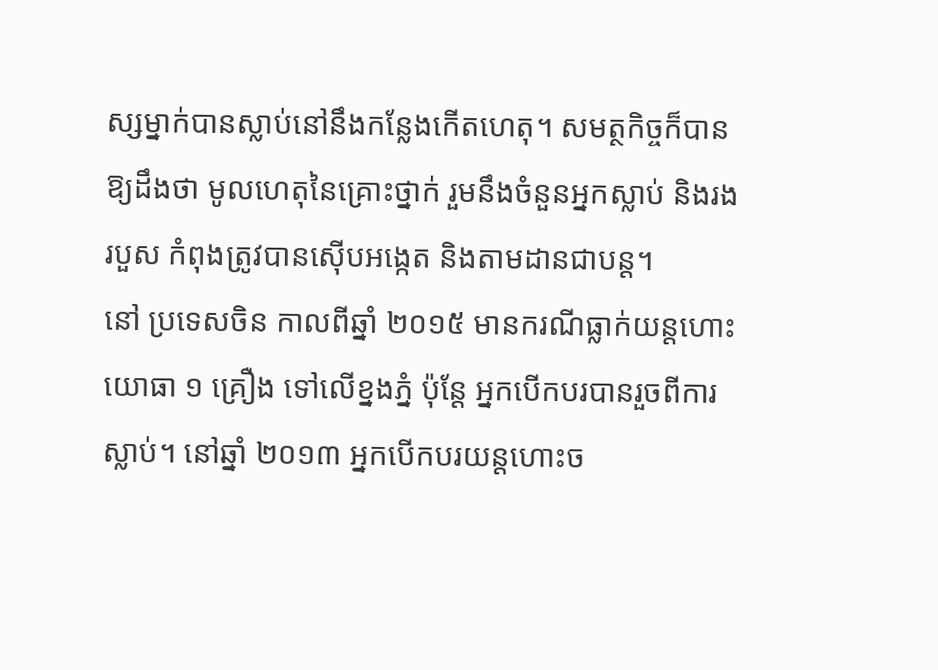ស្សម្នាក់បានស្លាប់នៅនឹងកន្លែងកើតហេតុ។ សមត្ថកិច្ចក៏បានឱ្យដឹងថា មូលហេតុនៃគ្រោះថ្នាក់ រួមនឹងចំនួនអ្នកស្លាប់ និងរងរបួស កំពុងត្រូវបានស៊ើបអង្កេត និងតាមដានជាបន្ត។
នៅ ប្រទេសចិន កាលពីឆ្នាំ ២០១៥ មានករណីធ្លាក់យន្តហោះយោធា ១ គ្រឿង ទៅលើខ្នងភ្នំ ប៉ុន្តែ អ្នកបើកបរបានរួចពីការស្លាប់។ នៅឆ្នាំ ២០១៣ អ្នកបើកបរយន្តហោះច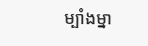ម្បាំងម្នា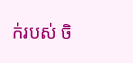ក់របស់ ចិ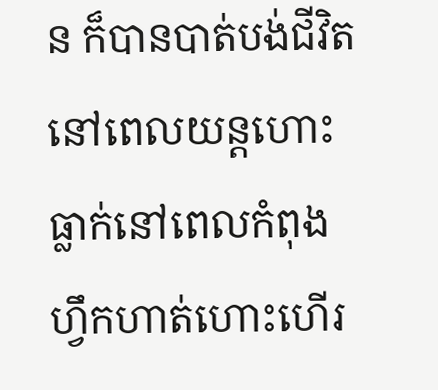ន ក៏បានបាត់បង់ជីវិតនៅពេលយន្តហោះធ្លាក់នៅពេលកំពុងហ្វឹកហាត់ហោះហើរ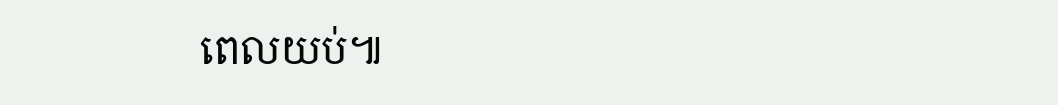ពេលយប់៕